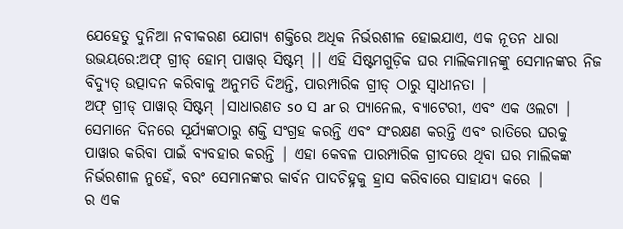ଯେହେତୁ ଦୁନିଆ ନବୀକରଣ ଯୋଗ୍ୟ ଶକ୍ତିରେ ଅଧିକ ନିର୍ଭରଶୀଳ ହୋଇଯାଏ, ଏକ ନୂତନ ଧାରା ଉଭୟରେ:ଅଫ୍ ଗ୍ରୀଡ୍ ହୋମ୍ ପାୱାର୍ ସିଷ୍ଟମ୍ |। ଏହି ସିଷ୍ଟମଗୁଡ଼ିକ ଘର ମାଲିକମାନଙ୍କୁ ସେମାନଙ୍କର ନିଜ ବିଦ୍ୟୁତ୍ ଉତ୍ପାଦନ କରିବାକୁ ଅନୁମତି ଦିଅନ୍ତି, ପାରମ୍ପାରିକ ଗ୍ରୀଡ୍ ଠାରୁ ସ୍ୱାଧୀନତା |
ଅଫ୍ ଗ୍ରୀଡ୍ ପାୱାର୍ ସିଷ୍ଟମ୍ |ସାଧାରଣତ so ସ ar ର ପ୍ୟାନେଲ, ବ୍ୟାଟେରୀ, ଏବଂ ଏକ ଓଲଟା | ସେମାନେ ଦିନରେ ସୂର୍ଯ୍ୟଙ୍କଠାରୁ ଶକ୍ତି ସଂଗ୍ରହ କରନ୍ତି ଏବଂ ସଂରକ୍ଷଣ କରନ୍ତି ଏବଂ ରାତିରେ ଘରକୁ ପାୱାର କରିବା ପାଇଁ ବ୍ୟବହାର କରନ୍ତି | ଏହା କେବଳ ପାରମ୍ପାରିକ ଗ୍ରୀଦରେ ଥିବା ଘର ମାଲିକଙ୍କ ନିର୍ଭରଶୀଳ ନୁହେଁ, ବରଂ ସେମାନଙ୍କର କାର୍ବନ ପାଦଚିହ୍ନକୁ ହ୍ରାସ କରିବାରେ ସାହାଯ୍ୟ କରେ |
ର ଏକ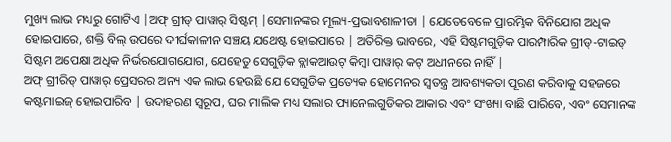ମୁଖ୍ୟ ଲାଭ ମଧ୍ୟରୁ ଗୋଟିଏ |ଅଫ୍ ଗ୍ରୀଡ୍ ପାୱାର୍ ସିଷ୍ଟମ୍ |ସେମାନଙ୍କର ମୂଲ୍ୟ-ପ୍ରଭାବଶାଳୀତା | ଯେତେବେଳେ ପ୍ରାରମ୍ଭିକ ବିନିଯୋଗ ଅଧିକ ହୋଇପାରେ, ଶକ୍ତି ବିଲ୍ ଉପରେ ଦୀର୍ଘକାଳୀନ ସଞ୍ଚୟ ଯଥେଷ୍ଟ ହୋଇପାରେ | ଅତିରିକ୍ତ ଭାବରେ, ଏହି ସିଷ୍ଟମଗୁଡ଼ିକ ପାରମ୍ପାରିକ ଗ୍ରୀଡ୍-ଟାଇଡ୍ ସିଷ୍ଟମ ଅପେକ୍ଷା ଅଧିକ ନିର୍ଭରଯୋଗଯୋଗ, ଯେହେତୁ ସେଗୁଡ଼ିକ ବ୍ଲାକଆଉଟ୍ କିମ୍ବା ପାୱାର୍ କଟ୍ ଅଧୀନରେ ନାହିଁ |
ଅଫ୍ ଗ୍ରୀରିଡ୍ ପାୱାର୍ ପ୍ରେସରର ଅନ୍ୟ ଏକ ଲାଭ ହେଉଛି ଯେ ସେଗୁଡିକ ପ୍ରତ୍ୟେକ ହୋମେନର ସ୍ୱତନ୍ତ୍ର ଆବଶ୍ୟକତା ପୂରଣ କରିବାକୁ ସହଜରେ କଷ୍ଟମାଇଜ୍ ହୋଇପାରିବ | ଉଦାହରଣ ସ୍ୱରୂପ, ଘର ମାଲିକ ମଧ୍ୟ ସଲାର ପ୍ୟାନେଲଗୁଡିକର ଆକାର ଏବଂ ସଂଖ୍ୟା ବାଛି ପାରିବେ, ଏବଂ ସେମାନଙ୍କ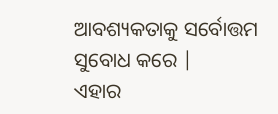ଆବଶ୍ୟକତାକୁ ସର୍ବୋତ୍ତମ ସୁବୋଧ କରେ |
ଏହାର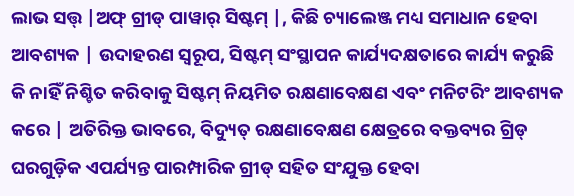ଲାଭ ସତ୍ତ୍ |ଅଫ୍ ଗ୍ରୀଡ୍ ପାୱାର୍ ସିଷ୍ଟମ୍ |, କିଛି ଚ୍ୟାଲେଞ୍ଜ ମଧ୍ୟ ସମାଧାନ ହେବା ଆବଶ୍ୟକ | ଉଦାହରଣ ସ୍ୱରୂପ, ସିଷ୍ଟମ୍ ସଂସ୍ଥାପନ କାର୍ଯ୍ୟଦକ୍ଷତାରେ କାର୍ଯ୍ୟ କରୁଛି କି ନାହିଁ ନିଶ୍ଚିତ କରିବାକୁ ସିଷ୍ଟମ୍ ନିୟମିତ ରକ୍ଷଣାବେକ୍ଷଣ ଏବଂ ମନିଟରିଂ ଆବଶ୍ୟକ କରେ | ଅତିରିକ୍ତ ଭାବରେ, ବିଦ୍ୟୁତ୍ ରକ୍ଷଣାବେକ୍ଷଣ କ୍ଷେତ୍ରରେ ବକ୍ତବ୍ୟର ଗ୍ରିଡ୍ ଘରଗୁଡ଼ିକ ଏପର୍ଯ୍ୟନ୍ତ ପାରମ୍ପାରିକ ଗ୍ରୀଡ୍ ସହିତ ସଂଯୁକ୍ତ ହେବା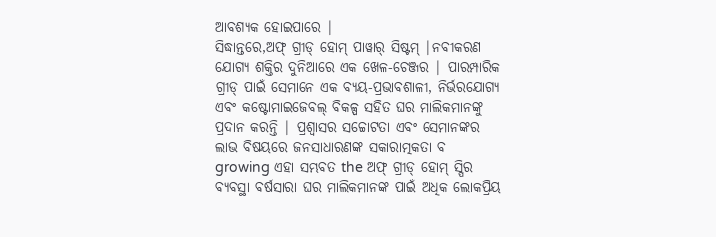ଆବଶ୍ୟକ ହୋଇପାରେ |
ସିଦ୍ଧାନ୍ତରେ,ଅଫ୍ ଗ୍ରୀଡ୍ ହୋମ୍ ପାୱାର୍ ସିଷ୍ଟମ୍ |ନବୀକରଣ ଯୋଗ୍ୟ ଶକ୍ତିର ଦୁନିଆରେ ଏକ ଖେଳ-ଚେଞ୍ଜର | ପାରମ୍ପାରିକ ଗ୍ରୀଡ୍ ପାଇଁ ସେମାନେ ଏକ ବ୍ୟୟ-ପ୍ରଭାବଶାଳୀ, ନିର୍ଭରଯୋଗ୍ୟ ଏବଂ କଷ୍ଟୋମାଇଜେବଲ୍ ବିକଳ୍ପ ସହିତ ଘର ମାଲିକମାନଙ୍କୁ ପ୍ରଦାନ କରନ୍ତି | ପ୍ରଶ୍ୱାସର ସଚ୍ଚୋଟତା ଏବଂ ସେମାନଙ୍କର ଲାଭ ବିଷୟରେ ଜନସାଧାରଣଙ୍କ ସକାରାତ୍ମକତା ବ growing ଏହା ସମ୍ଭବତ the ଅଫ୍ ଗ୍ରୀଡ୍ ହୋମ୍ ସ୍ପିର ବ୍ୟବସ୍ଥା ବର୍ଷସାରା ଘର ମାଲିକମାନଙ୍କ ପାଇଁ ଅଧିକ ଲୋକପ୍ରିୟ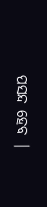ପସନ୍ଦ ହେବ |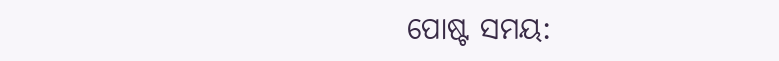ପୋଷ୍ଟ ସମୟ: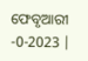ଫେବୃଆରୀ -0-2023 |